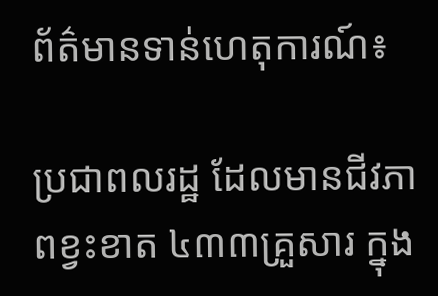ព័ត៌មានទាន់ហេតុការណ៍៖

ប្រជាពលរដ្ឋ ដែលមានជីវភាពខ្វះខាត ៤៣៣គ្រួសារ ក្នុង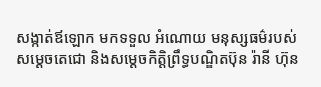សង្កាត់ឪឡោក មកទទួល អំណោយ មនុស្សធម៌របស់សម្ដេចតេជោ និងសម្ដេចកិត្ដិព្រឹទ្ធបណ្ឌិតប៊ុន រ៉ានី ហ៊ុន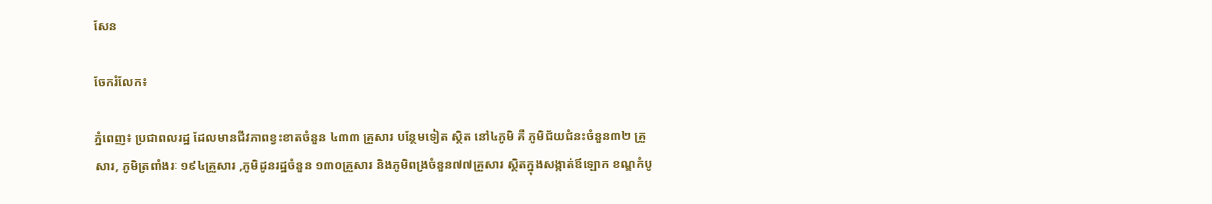សែន

ចែករំលែក៖

ភ្នំពេញ៖ ប្រជាពលរដ្ឋ ដែលមានជីវភាពខ្វះខាតចំនួន ៤៣៣ គ្រួសារ បន្ថែមទៀត ស្ថិត នៅ៤ភូមិ គឺ ភូមិជ័យជំនះចំនួន៣២ គ្រួសារ, ភូមិត្រពាំងរៈ ១៩៤គ្រួសារ ,ភូមិដូនរដ្ឋចំនួន ១៣០គ្រួសារ និងភូមិពង្រចំនួន៧៧គ្រួសារ ស្ថិតក្នុងសង្កាត់ឪឡោក ខណ្ឌកំបូ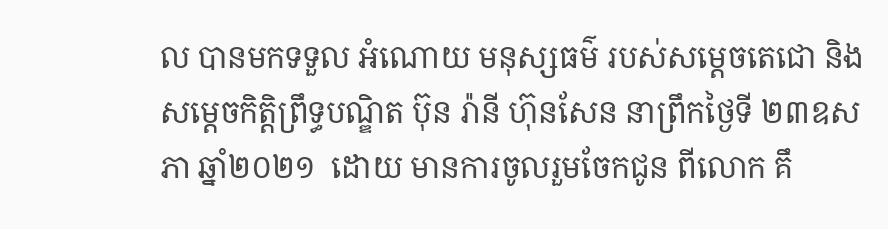ល បានមកទទួល អំណោយ មនុស្សធម៌ របស់សម្ដេចតេជោ និងសម្ដេចកិត្ដិព្រឹទ្ធបណ្ឌិត ប៊ុន រ៉ានី ហ៊ុនសែន នាព្រឹកថ្ងៃទី ២៣ឧសភា ឆ្នាំ២០២១  ដោយ មានការចូលរួមចែកជូន ពីលោក គឹ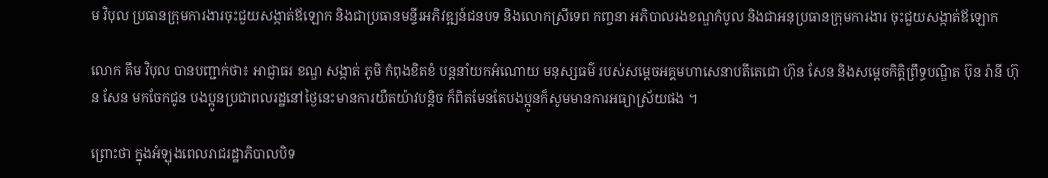ម វិបុល ប្រធានក្រុមការងារចុះជួយសង្កាត់ឪឡោក និងជាប្រធានមន្ទីរអភិវឌ្ឍន៍ជនបទ និងលោកស្រីទេព កញ្ចនា អភិបាលរងខណ្ឌកំបូល និងជាអនុប្រធានក្រុមការងារ ចុះជួយសង្កាត់ឪឡោក

លោក គឹម វិបុល បានបញ្ជាក់ថា៖ អាជ្ញាធរ ខណ្ឌ សង្កាត់ ភូមិ កំពុងខិតខំ បន្ដនាំយកអំណោយ មនុស្សធម៌ របស់សម្ដេចអគ្គមហាសេនាបតីតេជោ ហ៊ុន សែន និងសម្ដេចកិត្ដិព្រឹទ្ធបណ្ឌិត ប៊ុន រ៉ានី ហ៊ុន សែន មកចែកជូន បងប្អូនប្រជាពលរដ្ឋនៅថ្ងៃនេះមានការយឺតយ៉ាវបន្ដិច ក៏ពិតមែនតែបងប្អូនក៏សូមមានការអធ្យាស្រ័យផង ។

ព្រោះថា ក្នុងអំឡុងពេលរាជរដ្ឋាភិបាលបិទ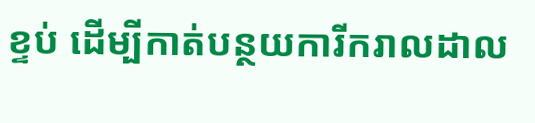ខ្ទប់ ដើម្បីកាត់បន្ថយការីករាលដាល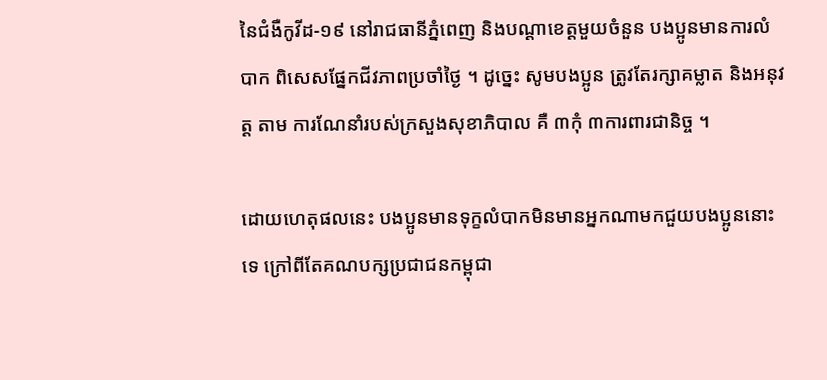នៃជំងឺកូវីដ-១៩ នៅរាជធានីភ្នំពេញ និងបណ្ដាខេត្ដមួយចំនួន បងប្អូនមានការលំបាក ពិសេសផ្នែកជីវភាពប្រចាំថ្ងៃ ។ ដូច្នេះ សូមបងប្អូន ត្រូវតែរក្សាគម្លាត និងអនុវត្ដ តាម ការណែនាំរបស់ក្រសួងសុខាភិបាល គឺ ៣កុំ ៣ការពារជានិច្ច ។

ដោយហេតុផលនេះ បងប្អូនមានទុក្ខលំបាកមិនមានអ្នកណាមកជួយបងប្អូននោះទេ ក្រៅពីតែគណបក្សប្រជាជនកម្ពុជា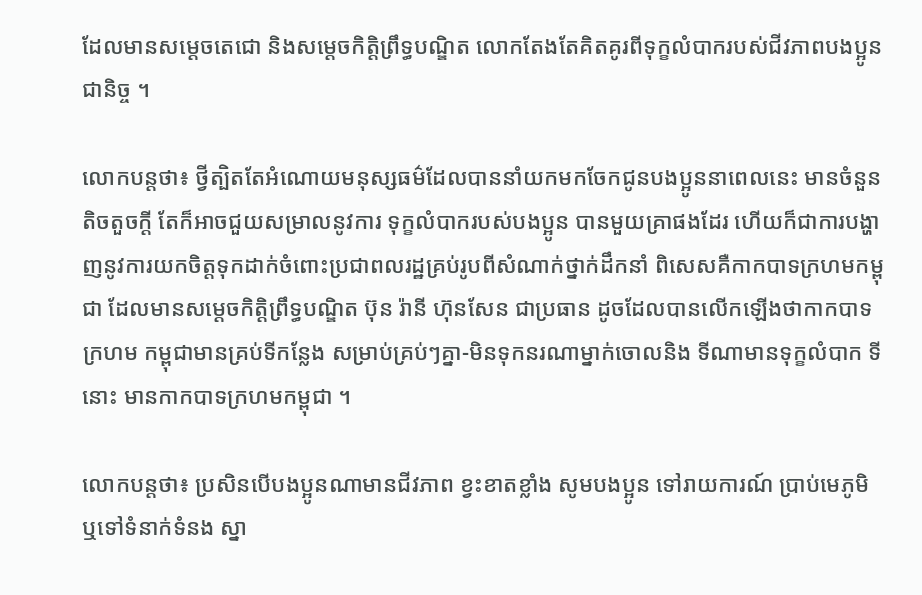ដែលមានសម្ដេចតេជោ និងសម្ដេចកិត្ដិព្រឹទ្ធបណ្ឌិត លោកតែងតែគិតគូរពីទុក្ខលំបាករបស់ជីវភាពបងប្អូនជានិច្ច ។

លោកបន្តថា៖ ថ្វីត្បិតតែអំណោយមនុស្សធម៌ដែលបាននាំយកមកចែកជូនបងប្អូននាពេលនេះ មានចំនួនតិចតួចក្ដី តែក៏អាចជួយសម្រាលនូវការ ទុក្ខលំបាករបស់បងប្អូន បានមួយគ្រាផងដែរ ហើយក៏ជាការបង្ហាញនូវការយកចិត្តទុកដាក់ចំពោះប្រជាពលរដ្ឋគ្រប់រូបពីសំណាក់ថ្នាក់ដឹកនាំ ពិសេសគឺកាកបាទក្រហមកម្ពុជា ដែលមានសម្ដេចកិត្តិព្រឹទ្ធបណ្ឌិត ប៊ុន រ៉ានី ហ៊ុនសែន ជាប្រធាន ដូចដែលបានលើកឡើងថាកាកបាទក្រហម កម្ពុជាមានគ្រប់ទីកន្លែង សម្រាប់គ្រប់ៗគ្នា-មិនទុកនរណាម្នាក់ចោលនិង ទីណាមានទុក្ខលំបាក ទីនោះ មានកាកបាទក្រហមកម្ពុជា ។

លោកបន្ដថា៖ ប្រសិនបើបងប្អូនណាមានជីវភាព ខ្វះខាតខ្លាំង សូមបងប្អូន ទៅរាយការណ៍ ប្រាប់មេភូមិ ឬទៅទំនាក់ទំនង ស្នា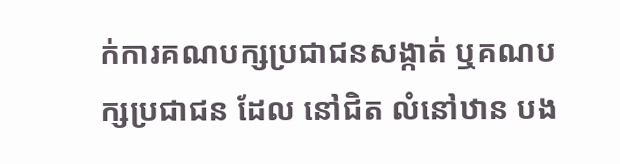ក់ការគណបក្សប្រជាជនសង្កាត់ ឬគណបក្សប្រជាជន ដែល នៅជិត លំនៅឋាន បង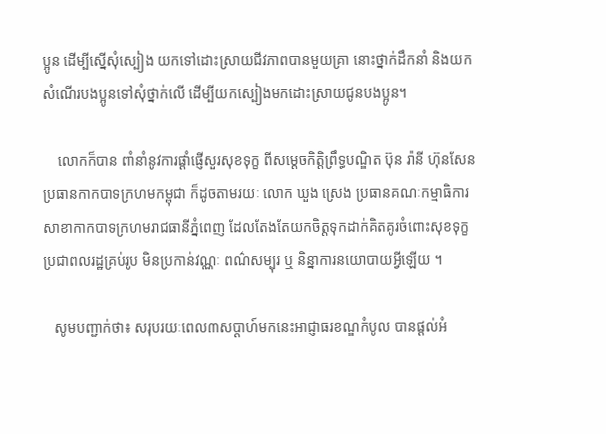ប្អូន ដើម្បីស្នើសុំស្បៀង យកទៅដោះស្រាយជីវភាពបានមួយគ្រា នោះថ្នាក់ដឹកនាំ និងយកសំណើរបងប្អូនទៅសុំថ្នាក់លើ ដើម្បីយកស្បៀងមកដោះស្រាយជូនបងប្អូន។

    លោកក៏បាន ពាំនាំនូវការផ្ដាំផ្ញើសួរសុខទុក្ខ ពីសម្ដេចកិត្តិព្រឹទ្ធបណ្ឌិត ប៊ុន រ៉ានី ហ៊ុនសែន ប្រធានកាកបាទក្រហមកម្ពុជា ក៏ដូចតាមរយៈ លោក ឃួង ស្រេង ប្រធានគណៈកម្មាធិការសាខាកាកបាទក្រហមរាជធានីភ្នំពេញ ដែលតែងតែយកចិត្តទុកដាក់គិតគូរចំពោះសុខទុក្ខប្រជាពលរដ្ឋគ្រប់រូប មិនប្រកាន់វណ្ណៈ ពណ៌សម្បុរ ឬ និន្នាការនយោបាយអ្វីឡើយ ។

   សូមបញ្ជាក់ថា៖ សរុបរយៈពេល៣សប្ដាហ៍មកនេះអាជ្ញាធរខណ្ឌកំបូល បានផ្ដល់អំ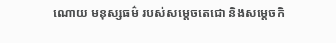ណោយ មនុស្សធម៌ របស់សម្ដេចតេជោ និងសម្ដេចកិ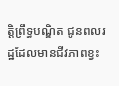ត្ដិព្រឹទ្ធបណ្ឌិត ជូនពលរដ្ឋដែលមានជីវភាពខ្វះ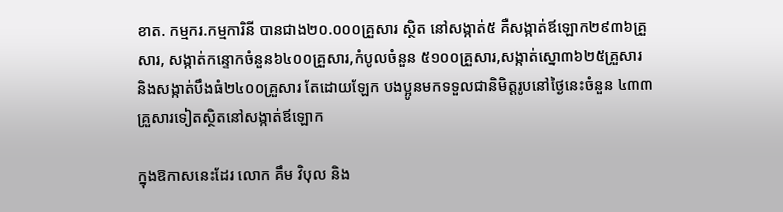ខាត. កម្មករ.កម្មការិនី បានជាង២០.០០០គ្រួសារ ស្ថិត នៅសង្កាត់៥ គឺសង្កាត់ឪឡោក២៩៣៦គ្រួសារ, សង្កាត់កន្ទោកចំនួន៦៤០០គ្រួសារ,កំបូលចំនួន ៥១០០គ្រួសារ,សង្កាត់ស្នោ៣៦២៥គ្រួសារ និងសង្កាត់បឹងធំ២៤០០គ្រួសារ តែដោយឡែក បងប្អូនមកទទួលជានិមិត្ដរូបនៅថ្ងៃនេះចំនួន ៤៣៣ គ្រួសារទៀតស្ថិតនៅសង្កាត់ឪឡោក

ក្នុងឱកាសនេះដែរ លោក គឹម វិបុល និង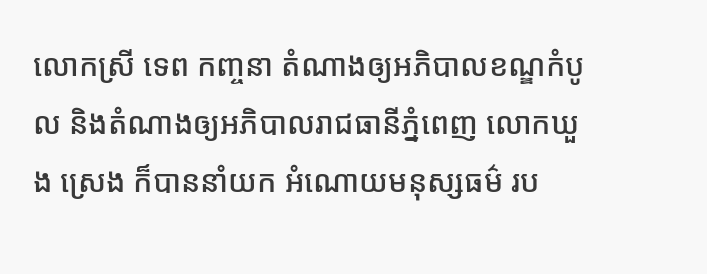លោកស្រី ទេព កញ្ចនា តំណាងឲ្យអភិបាលខណ្ឌកំបូល និងតំណាងឲ្យអភិបាលរាជធានីភ្នំពេញ លោកឃួង ស្រេង ក៏បាននាំយក អំណោយមនុស្សធម៌ រប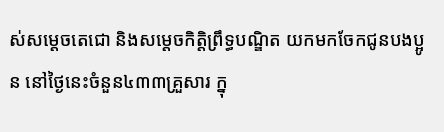ស់សម្ដេចតេជោ និងសម្ដេចកិត្ដិព្រឹទ្ធបណ្ឌិត យកមកចែកជូនបងប្អូន នៅថ្ងៃនេះចំនួន៤៣៣គ្រួសារ ក្នុ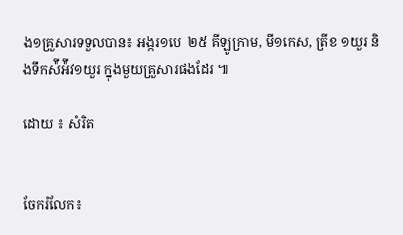ង១គ្រួសារទទួលបាន៖ អង្ករ១បេ  ២៥ គីឡូក្រាម, មី១កេស, ត្រីខ ១យួរ និងទឹកស៉ីអ៉ីវ១យួរ ក្នុងមួយគ្រួសារផងដែរ ៕

ដោយ ៖ សំរិត


ចែករំលែក៖